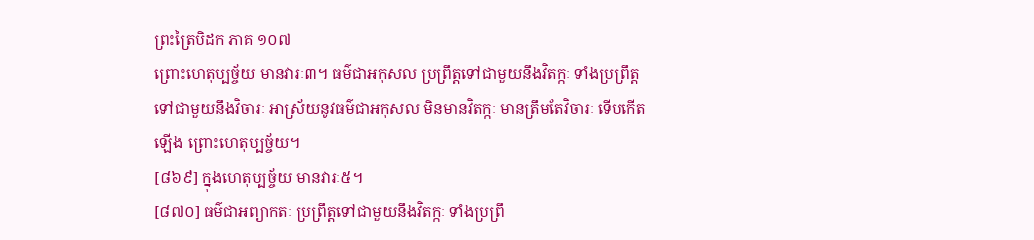ព្រះត្រៃបិដក ភាគ ១០៧
ព្រោះហេតុប្បច្ច័យ មានវារៈ៣។ ធម៌ជាអកុសល ប្រព្រឹត្តទៅជាមួយនឹងវិតក្កៈ ទាំងប្រព្រឹត្តទៅជាមួយនឹងវិចារៈ អាស្រ័យនូវធម៌ជាអកុសល មិនមានវិតក្កៈ មានត្រឹមតែវិចារៈ ទើបកើតឡើង ព្រោះហេតុប្បច្ច័យ។
[៨៦៩] ក្នុងហេតុប្បច្ច័យ មានវារៈ៥។
[៨៧០] ធម៌ជាអព្យាកតៈ ប្រព្រឹត្តទៅជាមួយនឹងវិតក្កៈ ទាំងប្រព្រឹ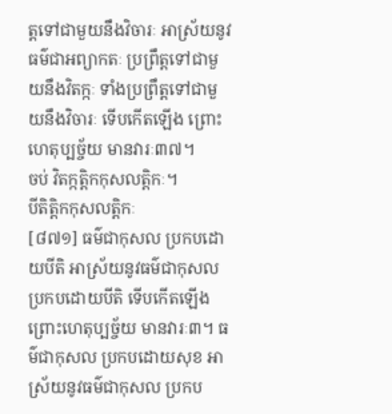ត្តទៅជាមួយនឹងវិចារៈ អាស្រ័យនូវធម៌ជាអព្យាកតៈ ប្រព្រឹត្តទៅជាមួយនឹងវិតក្កៈ ទាំងប្រព្រឹត្តទៅជាមួយនឹងវិចារៈ ទើបកើតឡើង ព្រោះហេតុប្បច្ច័យ មានវារៈ៣៧។
ចប់ វិតក្កត្តិកកុសលត្តិកៈ។
បីតិត្តិកកុសលត្តិកៈ
[៨៧១] ធម៌ជាកុសល ប្រកបដោយបីតិ អាស្រ័យនូវធម៌ជាកុសល ប្រកបដោយបីតិ ទើបកើតឡើង ព្រោះហេតុប្បច្ច័យ មានវារៈ៣។ ធម៌ជាកុសល ប្រកបដោយសុខ អាស្រ័យនូវធម៌ជាកុសល ប្រកប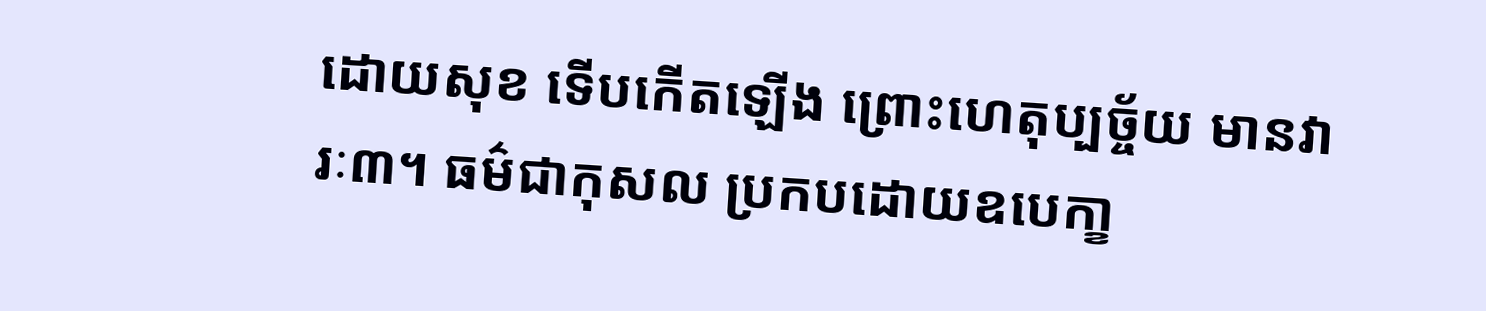ដោយសុខ ទើបកើតឡើង ព្រោះហេតុប្បច្ច័យ មានវារៈ៣។ ធម៌ជាកុសល ប្រកបដោយឧបេកា្ខ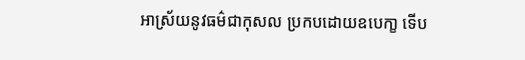អាស្រ័យនូវធម៌ជាកុសល ប្រកបដោយឧបេកា្ខ ទើប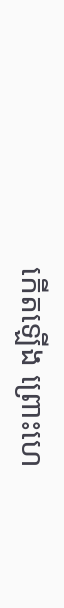កើតឡើង ព្រោះហេ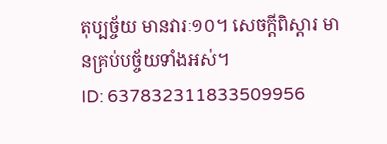តុប្បច្ច័យ មានវារៈ១០។ សេចក្តីពិស្តារ មានគ្រប់បច្ច័យទាំងអស់។
ID: 637832311833509956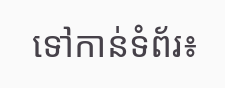ទៅកាន់ទំព័រ៖